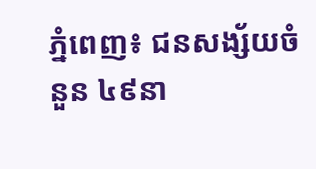ភ្នំពេញ៖ ជនសង្ស័យចំនួន ៤៩នា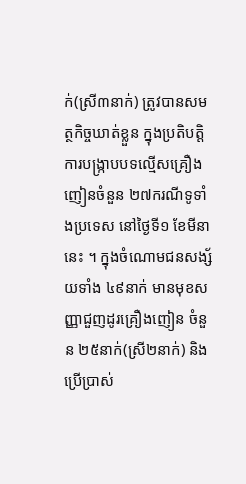ក់(ស្រី៣នាក់) ត្រូវបានសមត្ថកិច្ចឃាត់ខ្លួន ក្នុងប្រតិបត្តិការបង្ក្រាបបទល្មើសគ្រឿងញៀនចំនួន ២៧ករណីទូទាំងប្រទេស នៅថ្ងៃទី១ ខែមីនានេះ ។ ក្នុងចំណោមជនសង្ស័យទាំង ៤៩នាក់ មានមុខសញ្ញាជួញដូរគ្រឿងញៀន ចំនួន ២៥នាក់(ស្រី២នាក់) និងប្រើប្រាស់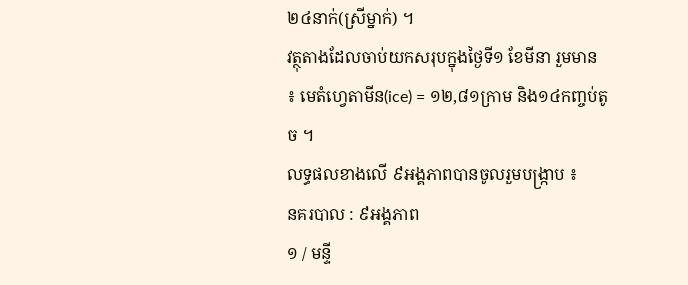២៤នាក់(ស្រីម្នាក់) ។
វត្ថុតាងដែលចាប់យកសរុបក្នុងថ្ងៃទី១ ខែមីនា រួមមាន ៖ មេតំហ្វេតាមីន(ice) = ១២,៨១ក្រាម និង១៤កញ្ចប់តូច ។
លទ្ធផលខាងលើ ៩អង្គភាពបានចូលរួមបង្ក្រាប ៖
នគរបាល : ៩អង្គភាព
១ / មន្ទី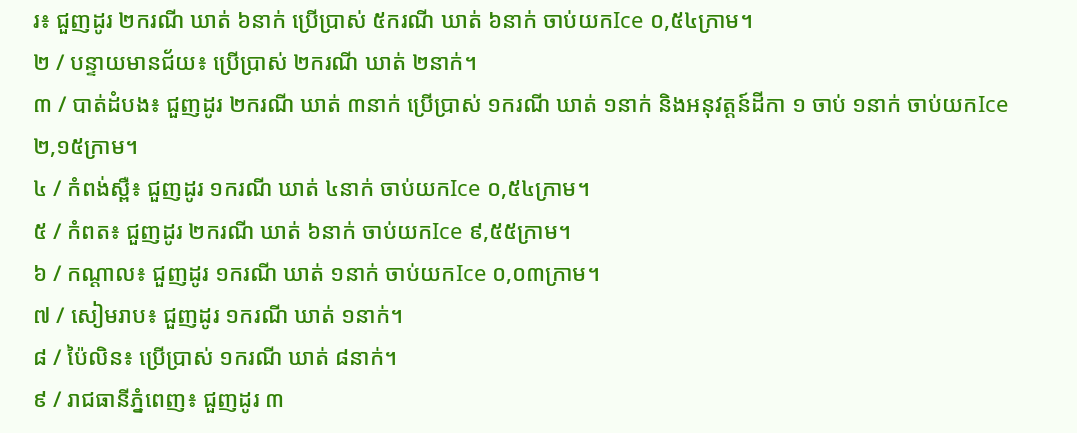រ៖ ជួញដូរ ២ករណី ឃាត់ ៦នាក់ ប្រើប្រាស់ ៥ករណី ឃាត់ ៦នាក់ ចាប់យកIce ០,៥៤ក្រាម។
២ / បន្ទាយមានជ័យ៖ ប្រើប្រាស់ ២ករណី ឃាត់ ២នាក់។
៣ / បាត់ដំបង៖ ជួញដូរ ២ករណី ឃាត់ ៣នាក់ ប្រើប្រាស់ ១ករណី ឃាត់ ១នាក់ និងអនុវត្តន៍ដីកា ១ ចាប់ ១នាក់ ចាប់យកIce ២,១៥ក្រាម។
៤ / កំពង់ស្ពឺ៖ ជួញដូរ ១ករណី ឃាត់ ៤នាក់ ចាប់យកIce ០,៥៤ក្រាម។
៥ / កំពត៖ ជួញដូរ ២ករណី ឃាត់ ៦នាក់ ចាប់យកIce ៩,៥៥ក្រាម។
៦ / កណ្ដាល៖ ជួញដូរ ១ករណី ឃាត់ ១នាក់ ចាប់យកIce ០,០៣ក្រាម។
៧ / សៀមរាប៖ ជួញដូរ ១ករណី ឃាត់ ១នាក់។
៨ / ប៉ៃលិន៖ ប្រើប្រាស់ ១ករណី ឃាត់ ៨នាក់។
៩ / រាជធានីភ្នំពេញ៖ ជួញដូរ ៣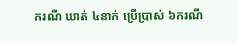ករណី ឃាត់ ៤នាក់ ប្រើប្រាស់ ៦ករណី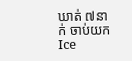ឃាត់ ៧នាក់ ចាប់យកIce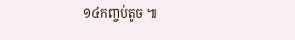១៤កញ្ចប់តូច ៕